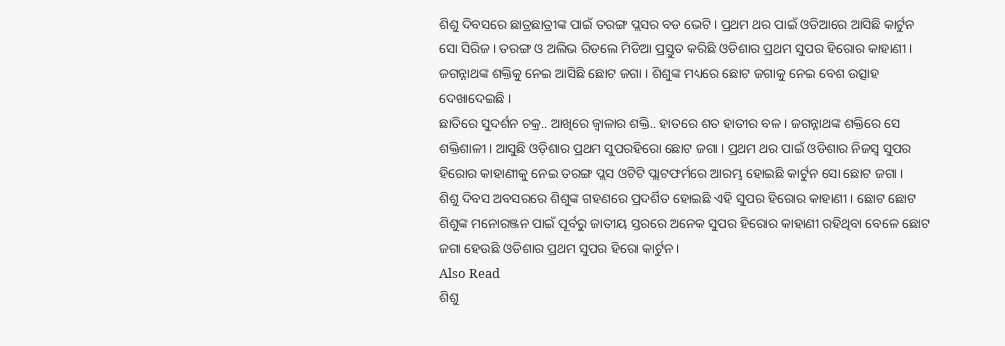ଶିଶୁ ଦିବସରେ ଛାତ୍ରଛାତ୍ରୀଙ୍କ ପାଇଁ ତରଙ୍ଗ ପ୍ଲସର ବଡ ଭେଟି । ପ୍ରଥମ ଥର ପାଇଁ ଓଡିଆରେ ଆସିଛି କାର୍ଟୁନ ସୋ ସିରିଜ । ତରଙ୍ଗ ଓ ଅଲିଭ ରିଡଲେ ମିଡିଆ ପ୍ରସ୍ତୁତ କରିଛି ଓଡିଶାର ପ୍ରଥମ ସୁପର ହିରୋର କାହାଣୀ । ଜଗନ୍ନାଥଙ୍କ ଶକ୍ତିକୁ ନେଇ ଆସିଛି ଛୋଟ ଜଗା । ଶିଶୁଙ୍କ ମଧ୍ୟରେ ଛୋଟ ଜଗାକୁ ନେଇ ବେଶ ଉତ୍ସାହ ଦେଖାଦେଇଛି ।
ଛାତିରେ ସୁଦର୍ଶନ ଚକ୍ର.. ଆଖିରେ ଜ୍ବାଳାର ଶକ୍ତି.. ହାତରେ ଶତ ହାତୀର ବଳ । ଜଗନ୍ନାଥଙ୍କ ଶକ୍ତିରେ ସେ ଶକ୍ତିଶାଳୀ । ଆସୁଛି ଓଡ଼ିଶାର ପ୍ରଥମ ସୁପରହିରୋ ଛୋଟ ଜଗା । ପ୍ରଥମ ଥର ପାଇଁ ଓଡିଶାର ନିଜସ୍ବ ସୁପର ହିରୋର କାହାଣୀକୁ ନେଇ ତରଙ୍ଗ ପ୍ଲସ ଓଟିଟି ପ୍ଲାଟଫର୍ମରେ ଆରମ୍ଭ ହୋଇଛି କାର୍ଟୁନ ସୋ ଛୋଟ ଜଗା ।
ଶିଶୁ ଦିବସ ଅବସରରେ ଶିଶୁଙ୍କ ଗହଣରେ ପ୍ରଦର୍ଶିତ ହୋଇଛି ଏହି ସୁପର ହିରୋର କାହାଣୀ । ଛୋଟ ଛୋଟ ଶିଶୁଙ୍କ ମନୋରଞ୍ଜନ ପାଇଁ ପୂର୍ବରୁ ଜାତୀୟ ସ୍ତରରେ ଅନେକ ସୁପର ହିରୋର କାହାଣୀ ରହିଥିବା ବେଳେ ଛୋଟ ଜଗା ହେଉଛି ଓଡିଶାର ପ୍ରଥମ ସୁପର ହିରୋ କାର୍ଟୁନ ।
Also Read
ଶିଶୁ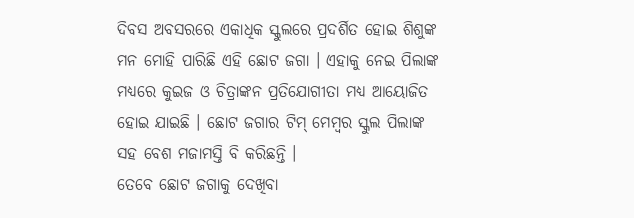ଦିବସ ଅବସରରେ ଏକାଧିକ ସ୍କୁଲରେ ପ୍ରଦର୍ଶିତ ହୋଇ ଶିଶୁଙ୍କ ମନ ମୋହି ପାରିଛି ଏହି ଛୋଟ ଜଗା । ଏହାକୁ ନେଇ ପିଲାଙ୍କ ମଧ୍ୟରେ କୁଇଜ ଓ ଚିତ୍ରାଙ୍କନ ପ୍ରତିଯୋଗୀତା ମଧ୍ୟ ଆୟୋଜିତ ହୋଇ ଯାଇଛି । ଛୋଟ ଜଗାର ଟିମ୍ ମେମ୍ବର ସ୍କୁଲ ପିଲାଙ୍କ ସହ ବେଶ ମଜାମସ୍ତି ବି କରିଛନ୍ତି ।
ତେବେ ଛୋଟ ଜଗାକୁ ଦେଖିବା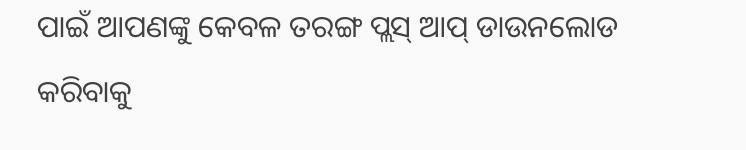ପାଇଁ ଆପଣଙ୍କୁ କେବଳ ତରଙ୍ଗ ପ୍ଲସ୍ ଆପ୍ ଡାଉନଲୋଡ କରିବାକୁ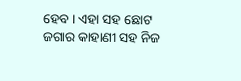ହେବ । ଏହା ସହ ଛୋଟ ଜଗାର କାହାଣୀ ସହ ନିଜ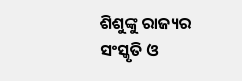ଶିଶୁଙ୍କୁ ରାଜ୍ୟର ସଂସ୍କୃତି ଓ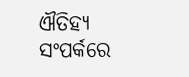ଐତିହ୍ୟ ସଂପର୍କରେ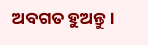ଅବଗତ ହୁଅନ୍ତୁ ।